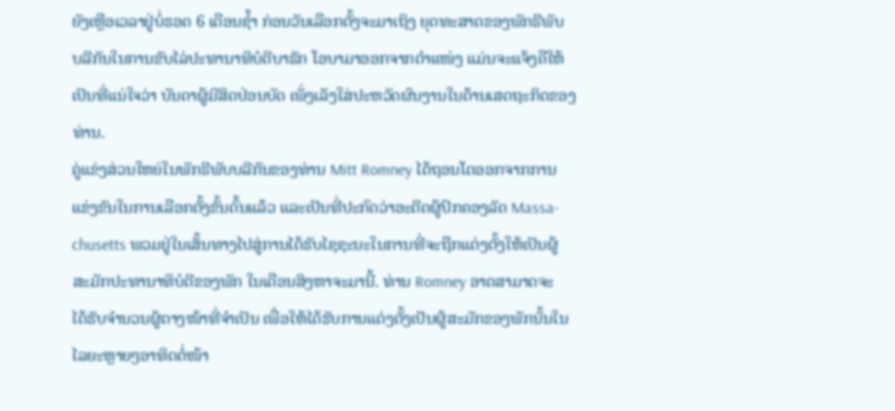ຍັງເຫຼືອເວລາຢູ່ບໍ່ຮອດ 6 ເດືອນຊໍ້າ ກ່ອນວັນເລືອກຕັ້ງຈະມາເຖິງ ຍຸດທະສາດຂອງພັກຣີພັບ
ບລີກັນໃນການຂັບໄລ່ປະທານາທິບໍດີບາຣັກ ໂອບາມາອອກຈາກຕຳແໜ່ງ ແມ່ນຈະແຈ້ງຄືໃຫ້
ເປັນທີ່ແນ່ໃຈວ່າ ບັນດາຜູ້ມີສິດປ່ອນບັດ ເພັ່ງເລັງໃສ່ປະຫວັດຜົນງານໃນດ້ານເສດຖະກິດຂອງ
ທ່ານ.
ຄູ່ແຂ່ງສ່ວນໃຫຍ່ໃນພັກຣີພັບບລີກັນຂອງທ່ານ Mitt Romney ໄດ້ຖອນໂຕອອກຈາກການ
ແຂ່ງຂັນໃນການເລືອກຕັ້ງຂັ້ນຕົ້ນແລ້ວ ແລະເປັນທີ່ປະກົດວ່າອະດີດຜູ້ປົກຄອງລັດ Massa-
chusetts ພວມຢູ່ໃນເສັ້ນທາງໄປສູ່ການໄດ້ຮັບໄຊຊະນະໃນການທີ່ຈະຖືກແຕ່ງຕັ້ງໃຫ້ເປັນຜູ້
ສະມັກປະທານາທິບໍດີຂອງພັກ ໃນເດືອນສິງຫາຈະມານີ້. ທ່ານ Romney ອາດສາມາດຈະ
ໄດ້ຮັບຈໍານວນຜູ້ຕາງໜ້າທີ່ຈຳເປັນ ເພື່ອໃຫ້ໄດ້ຮັບການແຕ່ງຕັ້ງເປັນຜູ້ສະມັກຂອງພັກນັ້ນໃນ
ໄລຍະຫຼາຍໆອາທິດຕໍ່ໜ້າ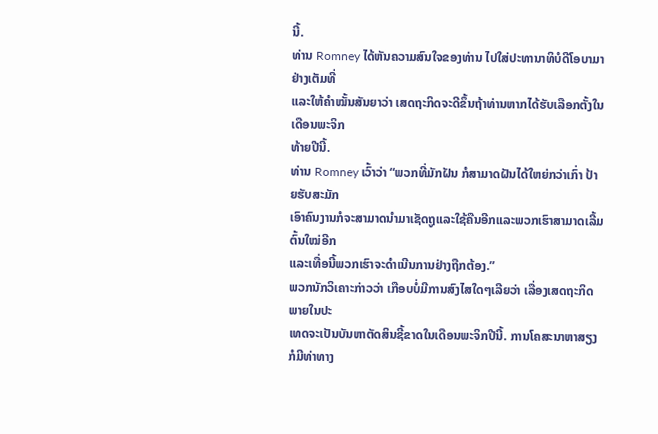ນີ້.
ທ່ານ Romney ໄດ້ຫັນຄວາມສົນໃຈຂອງທ່ານ ໄປໃສ່ປະທານາທິບໍດີໂອບາມາ ຢ່າງເຕັມທີ່
ແລະໃຫ້ຄຳໝັ້ນສັນຍາວ່າ ເສດຖະກິດຈະດີຂຶ້ນຖ້າທ່ານຫາກໄດ້ຮັບເລືອກຕັ້ງໃນເດືອນພະຈິກ
ທ້າຍປີນີ້.
ທ່ານ Romney ເວົ້າວ່າ “ພວກທີ່ມັກຝັນ ກໍສາມາດຝັນໄດ້ໃຫຍ່ກວ່າເກົ່າ ປ້າຍຮັບສະມັກ
ເອົາຄົນງານກໍຈະສາມາດນຳມາເຊັດຖູແລະໃຊ້ຄືນອີກແລະພວກເຮົາສາມາດເລີ້ມຕົ້ນໃໝ່ອີກ
ແລະເທື່ອນີ້ພວກເຮົາຈະດຳເນີນການຢ່າງຖືກຕ້ອງ.”
ພວກນັກວິເຄາະກ່າວວ່າ ເກືອບບໍ່ມີການສົງໄສໃດໆເລີຍວ່າ ເລື່ອງເສດຖະກິດພາຍໃນປະ
ເທດຈະເປັນບັນຫາຕັດສິນຊີ້ຂາດໃນເດືອນພະຈິກປີນີ້. ການໂຄສະນາຫາສຽງກໍມີທ່າທາງ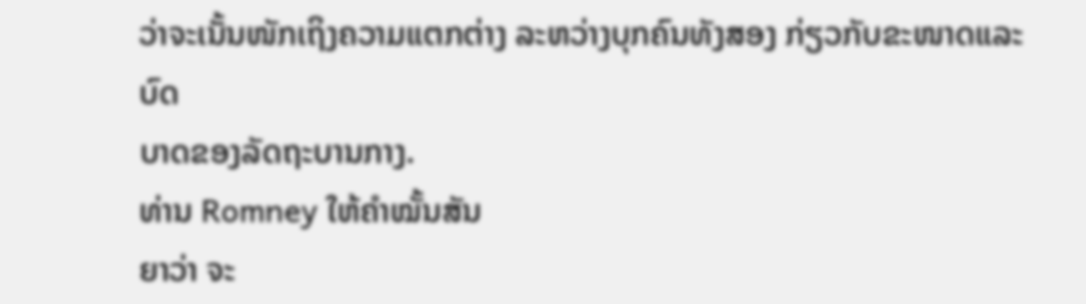ວ່າຈະເນັ້ນໜັກເຖິງຄວາມແຕກຕ່າງ ລະຫວ່າງບຸກຄົນທັງສອງ ກ່ຽວກັບຂະໜາດແລະບົດ
ບາດຂອງລັດຖະບານກາງ.
ທ່ານ Romney ໃຫ້ຄຳໝັ້ນສັນ
ຍາວ່າ ຈະ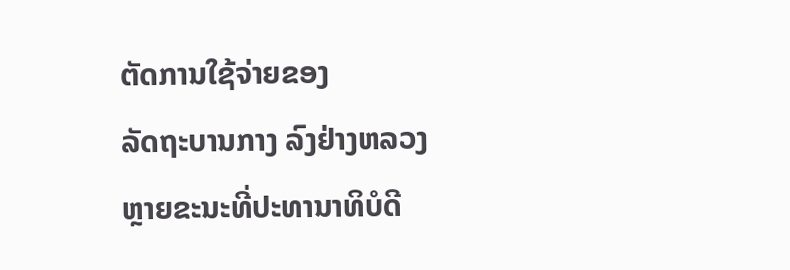ຕັດການໃຊ້ຈ່າຍຂອງ
ລັດຖະບານກາງ ລົງຢ່າງຫລວງ
ຫຼາຍຂະນະທີ່ປະທານາທິບໍດີ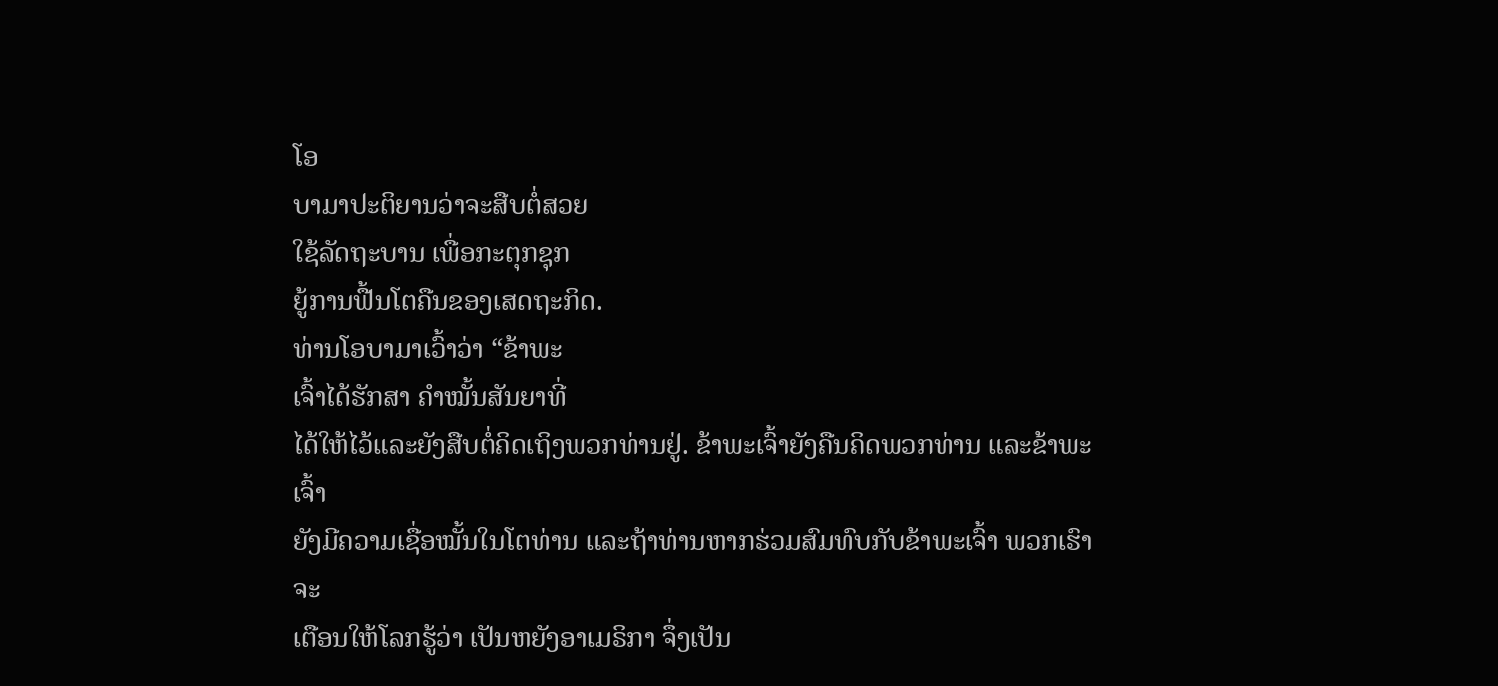ໂອ
ບາມາປະຕິຍານວ່າຈະສືບຕໍ່ສວຍ
ໃຊ້ລັດຖະບານ ເພື່ອກະຕຸກຊຸກ
ຍູ້ການຟື້ນໂຕຄືນຂອງເສດຖະກິດ.
ທ່ານໂອບາມາເວົ້າວ່າ “ຂ້າພະ
ເຈົ້າໄດ້ຮັກສາ ຄຳໝັ້ນສັນຍາທີ່
ໄດ້ໃຫ້ໄວ້ແລະຍັງສືບຕໍ່ຄິດເຖິງພວກທ່ານຢູ່. ຂ້າພະເຈົ້າຍັງຄືນຄິດພວກທ່ານ ແລະຂ້າພະເຈົ້າ
ຍັງມີຄວາມເຊື່ອໝັ້ນໃນໂຕທ່ານ ແລະຖ້າທ່ານຫາກຮ່ວມສົມທົບກັບຂ້າພະເຈົ້າ ພວກເຮົາຈະ
ເຕືອນໃຫ້ໂລກຮູ້ວ່າ ເປັນຫຍັງອາເມຣິກາ ຈຶ່ງເປັນ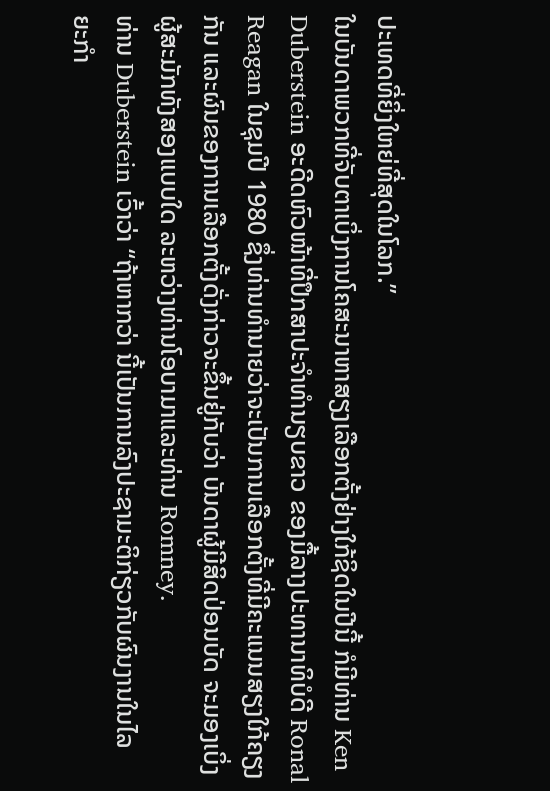ປະເທດທີ່ຍິ່ງໃຫຍ່ທີ່ສຸດໃນໂລກ.”
ໃນບັນດາພວກທີ່ຈັບຕາເບິ່ງການໂຄສະນາຫາສຽງເລືອກຕັ້ງຢ່າງໃກ້ຊິດໃນປີນີ້ ກໍມີທ່ານ Ken
Duberstein ອະດີດຫົວໜ້າທີ່ປຶກສາປະຈຳທຳນຽບຂາວ ຂອງມື້ລາງປະທານາທິບໍດີ Ronal
Reagan ໃນຊຸມປີ 1980 ຊຶ່ງທ່ານທຳນາຍວ່າຈະເປັນການເລືອກຕັ້ງທີ່ມີຄະແນນສຽງໃກ້ຄຽງ
ກັນ ແລະຜົນຂອງການເລືອກຕັ້ງດັ່ງກ່າວຈະຂຶ້ນຢູ່ກັບວ່າ ບັນດາຜູ້ມີສິດປ່ອນບັດ ຈະມອງເບິ່ງ
ຜູ້ສະມັກທັງສອງແບບໃດ ລະຫວ່າງທ່ານໂອບາມາແລະທ່ານ Romney.
ທ່ານ Duberstein ເວົ້າວ່າ “ຖ້າຫາກວ່າ ນີ້ເປັນການລົງປະຊາມະຕິກ່ຽວກັບຜົນງານໃນໄລ
ຍະກຳ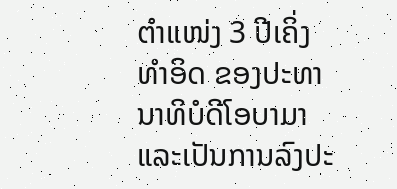ຕຳແໜ່ງ 3 ປີເຄິ່ງທຳອິດ ຂອງປະທານາທິບໍດີໂອບາມາ ແລະເປັນການລົງປະ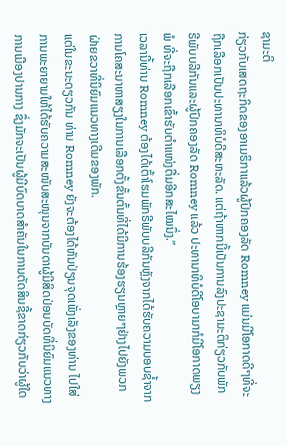ຊາມະຕິ
ກ່ຽວກັບເສດຖະກິດຂອງອາເມຣິກາແລ້ວຜູ້ປົກຄອງລັດ Romney ແມ່ນມີໂອກາດດີໆທີ່ຈະ
ຖືກເລືອກເປັນປະທານາທິບໍດີສະຫະລັດ. ແຕ່ຖ້າຫາກນີ້ເປັນການລົງປະຊາມະຕິກ່ຽວກັບພັກ
ຣີພັບບລີກັນແລະຜູ້ປົກຄອງລັດ Romney ແລ້ວ ປະທານາທິບໍດີໂອບາມາກໍມີໂອກາດພຽງ
ພໍ ທີ່ຈະຖືກເລືອກເຂົ້າຮັບຕຳແໜ່ງຕື່ມອີກສະໄໝນຶ່ງ.”
ເວລານີ້ທ່ານ Romney ຕ້ອງໄດ້ເຕົ້າໂຮມພັກຣີພັບບລີກັນຫຼັງຈາກໄດ້ຮັບຄວາມບອບຊໍ້າຈາກ
ການໂຄສະນາຫາສຽງໃນການເລືອກຕັ້ງຂັ້ນຕົ້ນທີ່ໄດ້ມີການຮ້ອງຮຽນຫຼາຍໆຢ່າງໄປຍັງພວກ
ຝ່າຍຂວາທີ່ນິຍົມແນວທາງເດີມຂອງພັກ.
ແຕ່ໃນຂະນະດຽວກັນ ທ່ານ Romney ຍັງຈະຕ້ອງໄດ້ຫັນປ່ຽນຈຸດເພັ່ງເລັງຂອງທ່ານ ໄປໃສ່
ການພະຍາຍາມໃຫ້ໄດ້ຮັບຄວາມສະໜັບສະໜຸນຈາກບັນດາຜູ້ມີສິດປ່ອນບັດທີ່ນິຍົມແນວທາງ
ການເມືອງປານກາງ ຊຶ່ງມັກຈະເປັນຜູ້ມີບົດບາດສຳຄັນໃນການຕັດສິນຊີ້ຂາດກ່ຽວກັບວ່າຜູ້ໃດ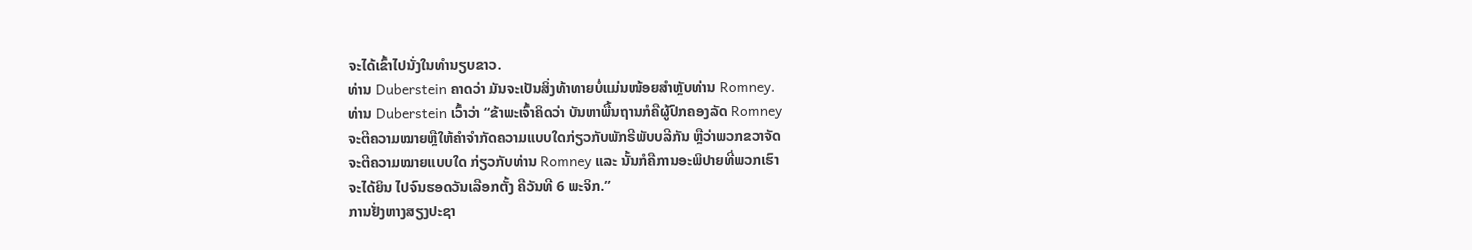ຈະໄດ້ເຂົ້າໄປນັ່ງໃນທຳນຽບຂາວ.
ທ່ານ Duberstein ຄາດວ່າ ມັນຈະເປັນສິ່ງທ້າທາຍບໍ່ແມ່ນໜ້ອຍສຳຫຼັບທ່ານ Romney.
ທ່ານ Duberstein ເວົ້າວ່າ “ຂ້າພະເຈົ້າຄິດວ່າ ບັນຫາພື້ນຖານກໍຄືຜູ້ປົກຄອງລັດ Romney
ຈະຕີຄວາມໝາຍຫຼືໃຫ້ຄຳຈຳກັດຄວາມແບບໃດກ່ຽວກັບພັກຣີພັບບລີກັນ ຫຼືວ່າພວກຂວາຈັດ
ຈະຕີຄວາມໝາຍແບບໃດ ກ່ຽວກັບທ່ານ Romney ແລະ ນັ້ນກໍຄືການອະພິປາຍທີ່ພວກເຮົາ
ຈະໄດ້ຍິນ ໄປຈົນຮອດວັນເລືອກຕັ້ງ ຄືວັນທີ 6 ພະຈິກ.”
ການຢັ່ງຫາງສຽງປະຊາ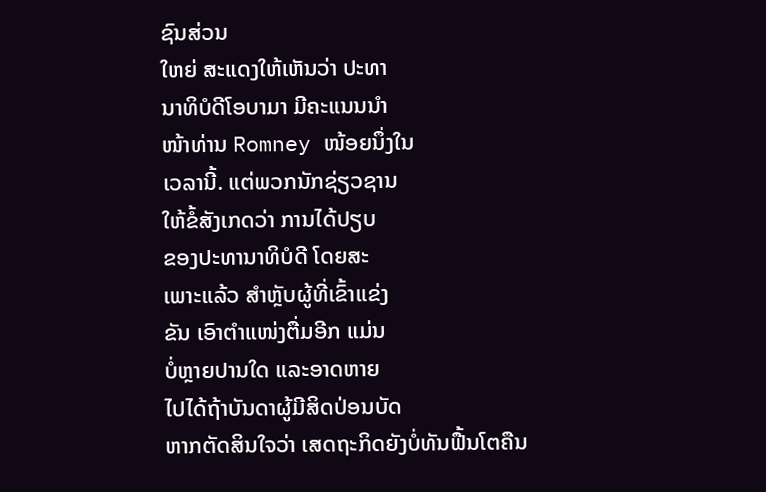ຊົນສ່ວນ
ໃຫຍ່ ສະແດງໃຫ້ເຫັນວ່າ ປະທາ
ນາທິບໍດີໂອບາມາ ມີຄະແນນນຳ
ໜ້າທ່ານ Romney ໜ້ອຍນຶ່ງໃນ
ເວລານີ້. ແຕ່ພວກນັກຊ່ຽວຊານ
ໃຫ້ຂໍ້ສັງເກດວ່າ ການໄດ້ປຽບ
ຂອງປະທານາທິບໍດີ ໂດຍສະ
ເພາະແລ້ວ ສຳຫຼັບຜູ້ທີ່ເຂົ້າແຂ່ງ
ຂັນ ເອົາຕຳແໜ່ງຕື່ມອີກ ແມ່ນ
ບໍ່ຫຼາຍປານໃດ ແລະອາດຫາຍ
ໄປໄດ້ຖ້າບັນດາຜູ້ມີສິດປ່ອນບັດ
ຫາກຕັດສິນໃຈວ່າ ເສດຖະກິດຍັງບໍ່ທັນຟື້ນໂຕຄືນ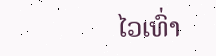ໄວເທົ່າ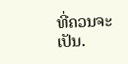ທີ່ຄວນຈະເປັນ.